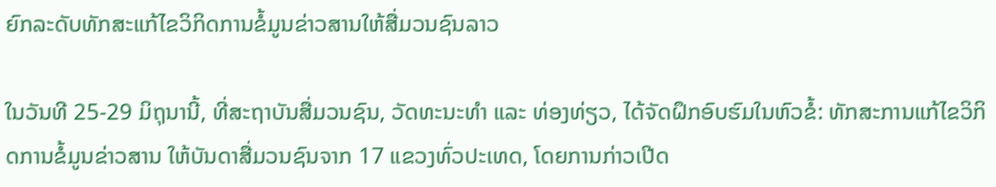ຍົກລະດັບທັກສະແກ້ໄຂວິກິດການຂໍ້ມູນຂ່າວສານໃຫ້ສື່ມວນຊົນລາວ

ໃນວັນທີ 25-29 ມິຖຸນານີ້, ທີ່ສະຖາບັນສື່ມວນຊົນ, ວັດທະນະທຳ ແລະ ທ່ອງທ່ຽວ, ໄດ້ຈັດຝຶກອົບຮົມໃນຫົວຂໍ້: ທັກສະການແກ້ໄຂວິກິດການຂໍ້ມູນຂ່າວສານ ໃຫ້ບັນດາສື່ມວນຊົນຈາກ 17 ແຂວງທົ່ວປະເທດ, ໂດຍການກ່າວເປີດ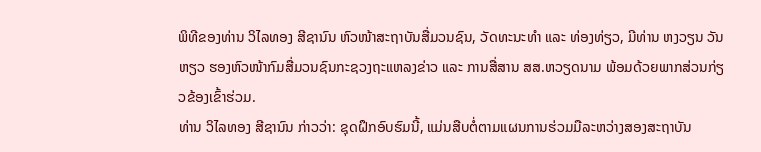ພິທີຂອງທ່ານ ວິໄລທອງ ສີຊານົນ ຫົວໜ້າສະຖາບັນສື່ມວນຊົນ, ວັດທະນະທຳ ແລະ ທ່ອງທ່ຽວ, ມີທ່ານ ຫງວຽນ ວັນ ຫຽວ ຮອງຫົວໜ້າກົມສື່ມວນຊົນກະຊວງຖະແຫລງຂ່າວ ແລະ ການສື່ສານ ສສ.ຫວຽດນາມ ພ້ອມດ້ວຍພາກສ່ວນກ່ຽວຂ້ອງເຂົ້າຮ່ວມ.
ທ່ານ ວິໄລທອງ ສີຊານົນ ກ່າວວ່າ: ຊຸດຝຶກອົບຮົມນີ້, ແມ່ນສືບຕໍ່ຕາມແຜນການຮ່ວມມືລະຫວ່າງສອງສະຖາບັນ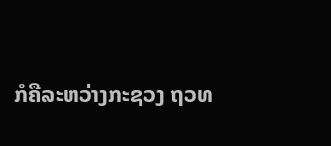ກໍຄືລະຫວ່າງກະຊວງ ຖວທ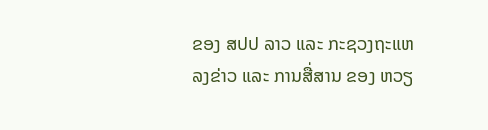ຂອງ ສປປ ລາວ ແລະ ກະຊວງຖະແຫລງຂ່າວ ແລະ ການສື່ສານ ຂອງ ຫວຽ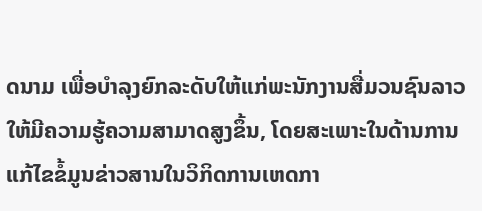ດນາມ ເພື່ອບຳລຸງຍົກລະດັບໃຫ້ແກ່ພະນັກງານສື່ມວນຊົນລາວ ໃຫ້ມີຄວາມຮູ້ຄວາມສາມາດສູງຂຶ້ນ, ໂດຍສະເພາະໃນດ້ານການແກ້ໄຂຂໍ້ມູນຂ່າວສານໃນວິກິດການເຫດກາ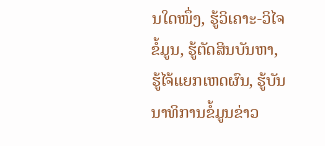ນໃດໜຶ່ງ, ຮູ້ວິເຄາະ-ວິໄຈຂໍ້ມູນ, ຮູ້ຕັດສິນບັນຫາ, ຮູ້ໄຈ້ແຍກເຫດຜົນ, ຮູ້ບັນນາທິການຂໍ້ມູນຂ່າວ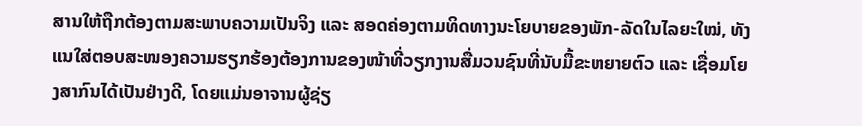ສານໃຫ້ຖືກຕ້ອງຕາມສະພາບຄວາມເປັນຈິງ ແລະ ສອດຄ່ອງຕາມທິດທາງນະໂຍບາຍຂອງພັກ-ລັດໃນໄລຍະໃໝ່, ທັງແນໃສ່ຕອບສະໜອງຄວາມຮຽກຮ້ອງຕ້ອງການຂອງໜ້າທີ່ວຽກງານສື່ມວນຊົນທີ່ນັບມື້ຂະຫຍາຍຕົວ ແລະ ເຊື່ອມໂຍງສາກົນໄດ້ເປັນຢ່າງດີ, ໂດຍແມ່ນອາຈານຜູ້ຊ່ຽ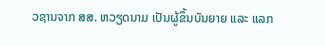ວຊານຈາກ ສສ. ຫວຽດນາມ ເປັນຜູ້ຂຶ້ນບັນຍາຍ ແລະ ແລກ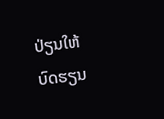ປ່ຽນໃຫ້ບົດຮຽນ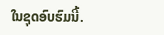ໃນຊຸດອົບຮົມນີ້.